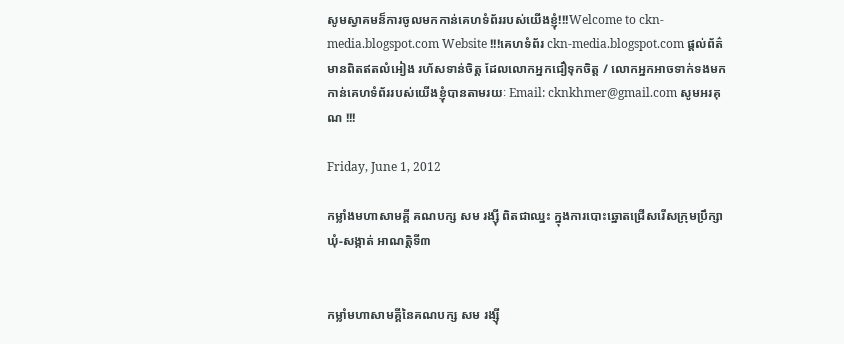សូមស្វាគមន៏ការចូលមកកាន់គេហទំព័ររបស់យើងខ្ញុំ!!!Welcome to ckn-media.blogspot.com Website !!!គេហទំព័រ ckn-media.blogspot.com ផ្តល់ព័ត៌មានពិតឥតលំអៀង រហ័សទាន់ចិត្ត ដែលលោកអ្នកជឿទុកចិត្ត / លោកអ្នកអាចទាក់ទងមកកាន់គេហទំព័ររបស់យើងខ្ញុំបានតាមរយៈ Email: cknkhmer@gmail.com សូមអរគុណ !!!

Friday, June 1, 2012

កម្លាំងមហាសាមគ្គី គណបក្ស សម រង្ស៊ី ពិតជាឈ្នះ ក្នុងការបោះឆ្នោតជ្រើសរើសក្រុមប្រឹក្សាឃុំ-សង្កាត់ អាណត្តិទី៣


កម្លាំមហាសាមគ្គីនៃគណបក្ស សម រង្ស៊ី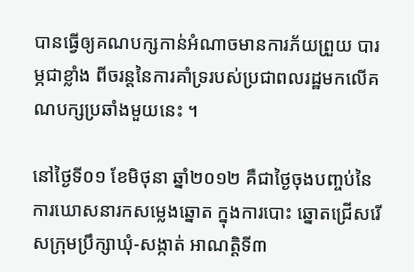បានធ្វើឲ្យគណបក្សកាន់អំណាចមានការភ័យព្រួយ បារម្ភជាខ្លាំង ពីចរន្តនៃការគាំទ្ររបស់ប្រជាពលរដ្ឋមកលើគណបក្សប្រឆាំងមួយនេះ ។

នៅថ្ងៃទី០១ ខែមិថុនា ឆ្នាំ២០១២ គឺជាថ្ងៃចុងបញ្ចប់នៃការឃោសនារកសម្លេងឆ្នោត ក្នុងការបោះ ឆ្នោតជ្រើសរើសក្រុមប្រឹក្សាឃុំ-សង្កាត់ អាណត្តិទី៣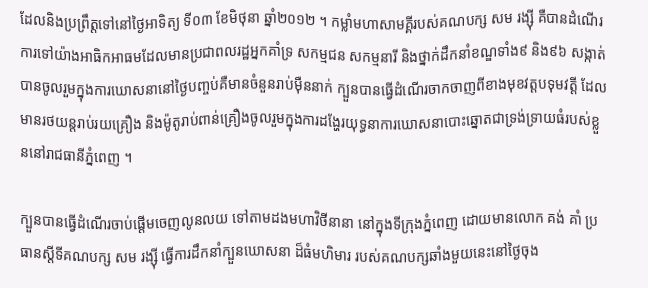ដែលនិងប្រព្រឹត្តទៅនៅថ្ងៃអាទិត្យ ទី០៣ ខែមិថុនា ឆ្នាំ២០១២ ។ កម្លាំមហាសាមគ្គីរបស់គណបក្ស សម រង្ស៊ី គឺបានដំណើរការទៅយ៉ាងអាធិកអាធមដែលមានប្រជាពលរដ្ឋអ្នកគាំទ្រ សកម្មជន សកម្មនារី និងថ្នាក់ដឹកនាំខណ្ឌទាំង៩ និង៩៦ សង្កាត់បានចូលរួមក្នុងការឃោសនានៅថ្ងៃបញ្ចប់គឺមានចំនួនរាប់ម៉ឺននាក់ ក្បួនបានធ្វើដំណើរចាកចាញពីខាងមុខវត្តបទុមវត្តី ដែលមានរថយន្តរាប់រយគ្រឿង និងម៉ូតូរាប់ពាន់គ្រឿងចូលរួមក្នុងការដង្ហែរយុទ្ធនាការឃោសនាបោះឆ្នោតជាទ្រង់ទ្រាយធំរបស់ខ្លួននៅរាជធានីភ្នំពេញ ។

ក្បួនបានធ្វើដំណើរចាប់ផ្តើមចេញលូនលយ ទៅតាមដងមហាវិថីនានា នៅក្នុងទីក្រុងភ្នំពេញ ដោយមានលោក គង់ គាំ ប្រធានស្តីទីគណបក្ស សម រង្ស៊ី ធ្វើការដឹកនាំក្បួនឃោសនា ដ៏ធំមហិមារ របស់គណបក្សឆាំងមួយនេះនៅថ្ងៃចុង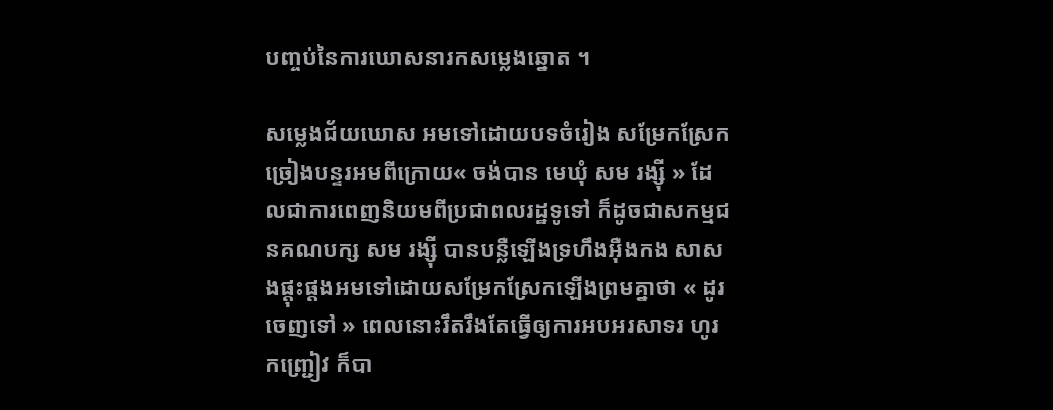បញ្ចប់នៃការឃោសនារកសម្លេងឆ្នោត ។

សម្លេងជ័យឃោស អមទៅដោយបទចំរៀង សម្រែកស្រែកច្រៀងបន្ទរអមពីក្រោយ« ចង់បាន មេឃុំ សម រង្ស៊ី » ដែលជាការពេញនិយមពីប្រជាពលរដ្ឋទូទៅ ក៏ដូចជាសកម្មជនគណបក្ស សម រង្ស៊ី បានបន្លឺឡើងទ្រហឹងអ៊ឺងកង សាសងផ្តុះផ្តងអមទៅដោយសម្រែកស្រែកឡើងព្រមគ្នាថា « ដូរចេញទៅ » ពេលនោះរឹតរឹងតែធ្វើឲ្យការអបអរសាទរ ហូរកញ្ជ្រៀវ ក៏បា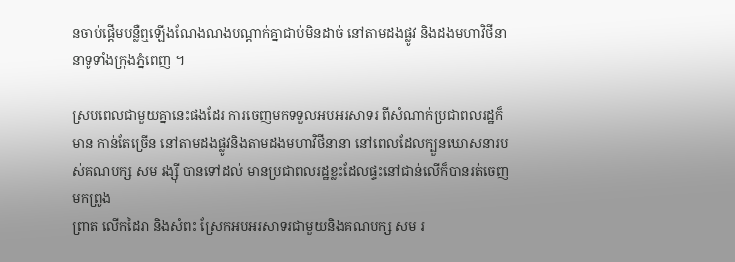នចាប់ផ្តើមបន្លឺឮឡើងណែងណងបណ្តាក់គ្នាជាប់មិនដាច់ នៅតាមដងផ្លូវ និងដងមហាវិថីនានាទូទាំងក្រុងភ្នំពេញ ។

ស្របពេលជាមួយគ្នានេះផងដែរ ការចេញមកទទួលអបអរសាទរ ពីសំណាក់ប្រជាពលរដ្ឋក៏មាន កាន់តែច្រើន នៅតាមដងផ្លូវនិងតាមដងមហាវិថីនានា នៅពេលដែលក្បួនឃោសនារបស់គណបក្ស សម រង្ស៊ី បានទៅដល់ មានប្រជាពលរដ្ឋខ្លះដែលផ្ទះនៅជាន់លើក៏បានរត់ចេញមកព្រូង
ព្រាត លើកដៃរា និងសំពះ ស្រែកអបអរសាទរជាមួយនិងគណបក្ស សម រ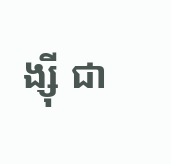ង្ស៊ី ជា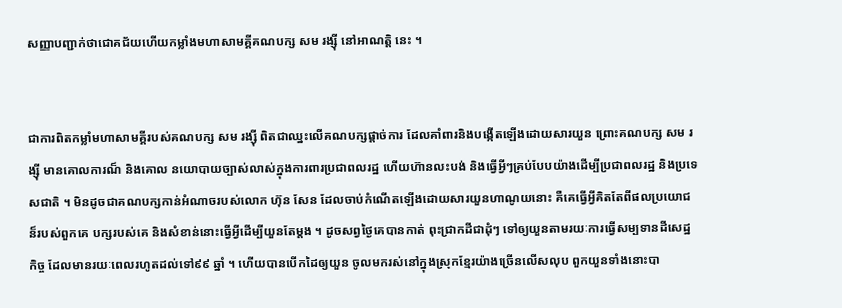សញ្ញាបញ្ជាក់ថាជោគជ័យហើយកម្លាំងមហាសាមគ្គីគណបក្ស សម រង្ស៊ី នៅអាណត្តិ នេះ ។


ជាការពិតកម្លាំមហាសាមគ្គីរបស់គណបក្ស សម រង្ស៊ី ពិតជាឈ្នះលើគណបក្សផ្តាច់ការ ដែលគាំពារនិងបង្កើតឡើងដោយសារយួន ព្រោះគណបក្ស សម រង្ស៊ី មានគោលការណ៏ និងគោល នយោបាយច្បាស់លាស់ក្នុងការពារប្រជាពលរដ្ឋ ហើយហ៊ានលះបង់ និងធ្វើអ្វីៗគ្រប់បែបយ៉ាងដើម្បីប្រជាពលរដ្ឋ និងប្រទេសជាតិ ។ មិនដូចជាគណបក្សកាន់អំណាចរបស់លោក ហ៊ុន សែន ដែលចាប់កំណើតឡើងដោយសារយួនហាណូយនោះ គឺគេធ្វើអ្វីគិតតែពីផលប្រយោជន៏របស់ពួកគេ បក្សរបស់គេ និងសំខាន់នោះធ្វើអ្វីដើម្បីយួនតែម្តង ។ ដូចសព្វថ្ងៃគេបានកាត់ ពុះជ្រាកដីជាដុំៗ ទៅឲ្យយួនតាមរយៈការធ្វើសម្បទានដីសេដ្ឋកិច្ច ដែលមានរយៈពេលរហូតដល់ទៅ៩៩ ឆ្នាំ ។ ហើយបានបើកដៃឲ្យយួន ចូលមករស់នៅក្នុងស្រុកខ្មែរយ៉ាងច្រើនលើសលុប ពួកយួនទាំងនោះបា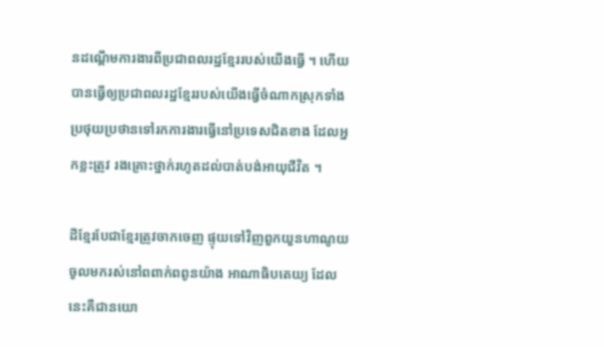នដណ្តើមការងារពីប្រជាពលរដ្ឋខ្មែររបស់យើងធ្វើ ។ ហើយបានធ្វើឲ្យប្រជាពលរដ្ឋខ្មែររបស់យើងធ្វើចំណាកស្រុកទាំងប្រថុយប្រថានទៅរកការងារធ្វើនៅប្រទេសជិតខាង ដែលអ្នកខ្លះត្រូវ រងគ្រោះថ្នាក់រហូតដល់បាត់បង់អាយុជីវិត ។

ដីខ្មែរបែជាខ្មែរត្រូវចាកចេញ ផ្ទុយទៅវិញពួកយួនហាណូយ ចូលមករស់នៅពពាក់ពពូនយ៉ាង អាណាធិបតេយ្យ ដែលនេះគឺជានយោ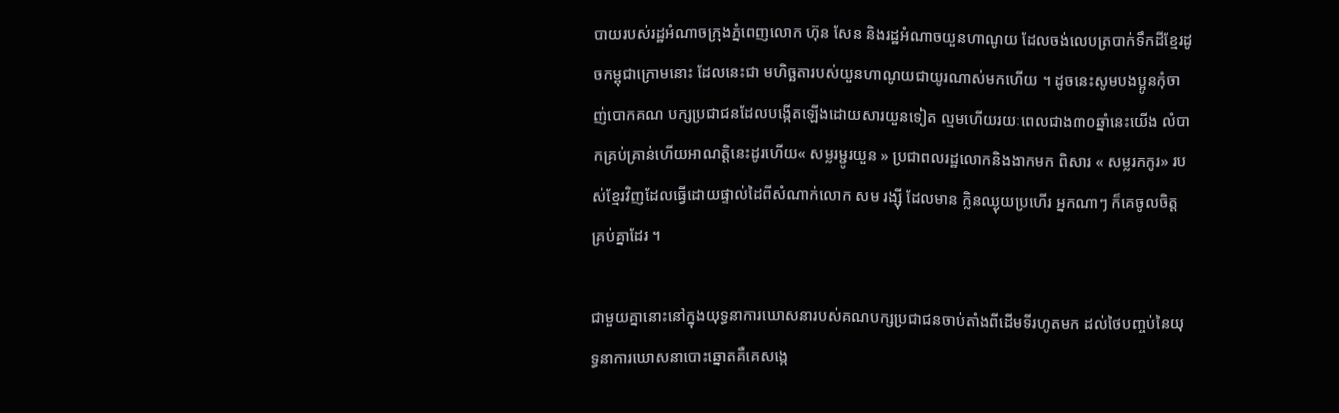បាយរបស់រដ្ឋអំណាចក្រុងភ្នំពេញលោក ហ៊ុន សែន និងរដ្ឋអំណាចយួនហាណូយ ដែលចង់លេបត្របាក់ទឹកដីខ្មែរដូចកម្ពុជាក្រោមនោះ ដែលនេះជា មហិច្ឆតារបស់យួនហាណូយជាយូរណាស់មកហើយ ។ ដូចនេះសូមបងប្អូនកុំចាញ់បោកគណ បក្សប្រជាជនដែលបង្កើតឡើងដោយសារយួនទៀត ល្មមហើយរយៈពេលជាង៣០ឆ្នាំនេះយើង លំបាកគ្រប់គ្រាន់ហើយអាណត្តិនេះដូរហើយ« សម្លរម្ជូរយួន » ប្រជាពលរដ្ឋលោកនិងងាកមក ពិសារ « សម្លរកកូរ» របស់ខ្មែរវិញដែលធ្វើដោយផ្ទាល់ដៃពីសំណាក់លោក សម រង្ស៊ី ដែលមាន ក្លិនឈ្ងុយប្រហើរ អ្នកណាៗ ក៏គេចូលចិត្តគ្រប់គ្នាដែរ ។

ជាមួយគ្នានោះនៅក្នុងយុទ្ធនាការឃោសនារបស់គណបក្សប្រជាជនចាប់តាំងពីដើមទីរហូតមក ដល់ថៃបញ្ចប់នៃយុទ្ធនាការឃោសនាបោះឆ្នោតគឺគេសង្កេ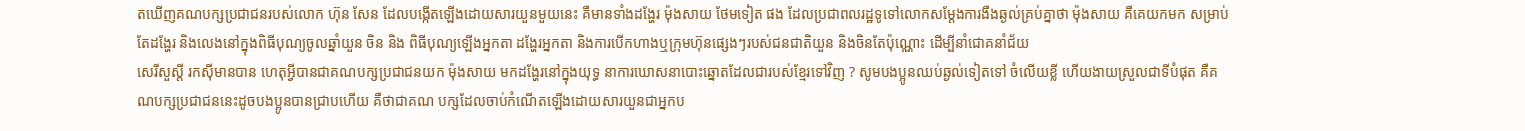តឃើញគណបក្សប្រជាជនរបស់លោក ហ៊ុន សែន ដែលបង្កើតឡើងដោយសារយួនមួយនេះ គឺមានទាំងដង្ហែរ ម៉ុងសាយ ថែមទៀត ផង ដែលប្រជាពលរដ្ឋទូទៅលោកសម្តែងការងឺងឆ្ងល់គ្រប់គ្នាថា ម៉ុងសាយ គឺគេយកមក សម្រាប់តែដង្ហែរ និងលេងនៅក្នុងពិធីបុណ្យចូលឆ្នាំយួន ចិន និង ពិធីបុណ្យឡើងអ្នកតា ដង្ហែរអ្នកតា និងការបើកហាងឬក្រុមហ៊ុនផ្សេងៗរបស់ជនជាតិយួន និងចិនតែប៉ុណ្ណោះ ដើម្បីនាំជោគនាំជ័យ
សេរីសួស្តី រកស៊ីមានបាន ហេតុអ្វីបានជាគណបក្សប្រជាជនយក ម៉ុងសាយ មកដង្ហែរនៅក្នុងយុទ្ធ នាការឃោសនាបោះឆ្នោតដែលជារបស់ខ្មែរទៅវិញ ? សូមបងប្អូនឈប់ឆ្ងល់ទៀតទៅ ចំលើយខ្លី ហើយងាយស្រួលជាទីបំផុត គឺគណបក្សប្រជាជននេះដូចបងប្អូនបានជ្រាបហើយ គឺថាជាគណ បក្សដែលចាប់កំណើតឡើងដោយសារយួនជាអ្នកប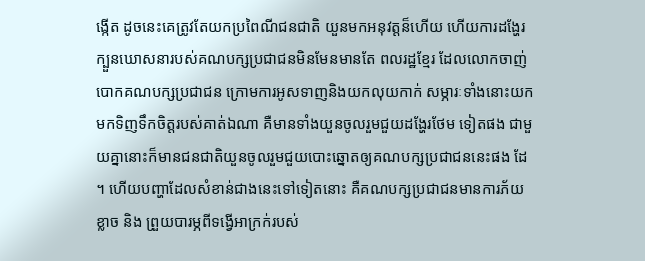ង្កើត ដូចនេះគេត្រូវតែយកប្រពៃណីជនជាតិ យួនមកអនុវត្តន៏ហើយ ហើយការដង្ហែរក្បួនឃោសនារបស់គណបក្សប្រជាជនមិនមែនមានតែ ពលរដ្ឋខ្មែរ ដែលលោកចាញ់បោកគណបក្សប្រជាជន ក្រោមការអូសទាញនិងយកលុយកាក់ សម្ភារៈទាំងនោះយកមកទិញទឹកចិត្តរបស់គាត់ឯណា គឺមានទាំងយួនចូលរួមជួយដង្ហែរថែម ទៀតផង ជាមួយគ្នានោះក៏មានជនជាតិយួនចូលរួមជួយបោះឆ្នោតឲ្យគណបក្សប្រជាជននេះផង ដែ ។ ហើយបញ្ហាដែលសំខាន់ជាងនេះទៅទៀតនោះ គឺគណបក្សប្រជាជនមានការភ័យខ្លាច និង ព្រួយបារម្ភពីទង្វើអាក្រក់របស់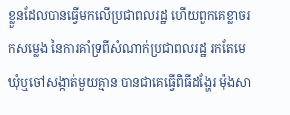ខ្លួនដែលបានធ្វើមកលើប្រជាពលរដ្ឋ ហើយពួកគេខ្លាចរកសម្លេង នៃការគាំទ្រពីសំណាក់ប្រជាពលរដ្ឋ រកតែមេឃុំឬចៅសង្កាត់មួយគ្មាន បានជាគេធ្វើពិធីដង្ហែរ ម៉ុងសា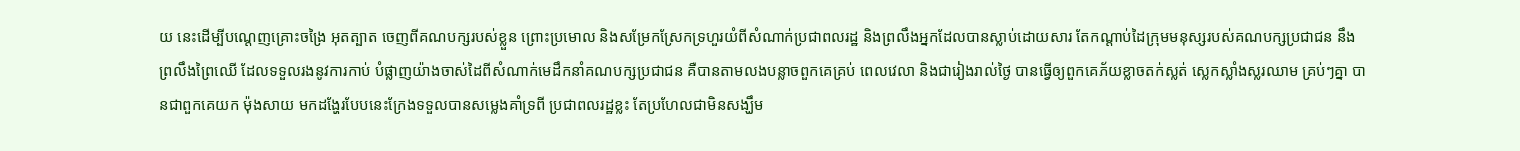យ នេះដើម្បីបណ្តេញគ្រោះចង្រៃ អុតត្បាត ចេញពីគណបក្សរបស់ខ្លួន ព្រោះប្រមោល និងសម្រែកស្រែកទ្រហួរយំពីសំណាក់ប្រជាពលរដ្ឋ និងព្រលឹងអ្នកដែលបានស្លាប់ដោយសារ តែកណ្តាប់ដៃក្រុមមនុស្សរបស់គណបក្សប្រជាជន នឹងព្រលឹងព្រៃឈើ ដែលទទួលរងនូវការកាប់ បំផ្លាញយ៉ាងចាស់ដៃពីសំណាក់មេដឹកនាំគណបក្សប្រជាជន គឺបានតាមលងបន្លាចពួកគេគ្រប់ ពេលវេលា និងជារៀងរាល់ថ្ងៃ បានធ្វើឲ្យពួកគេភ័យខ្លាចតក់ស្លត់ ស្លេកស្លាំងស្លរឈាម គ្រប់ៗគ្នា បានជាពួកគេយក ម៉ុងសាយ មកដង្ហែរបែបនេះក្រែងទទួលបានសម្លេងគាំទ្រពី ប្រជាពលរដ្ឋខ្លះ តែប្រហែលជាមិនសង្ឃឹម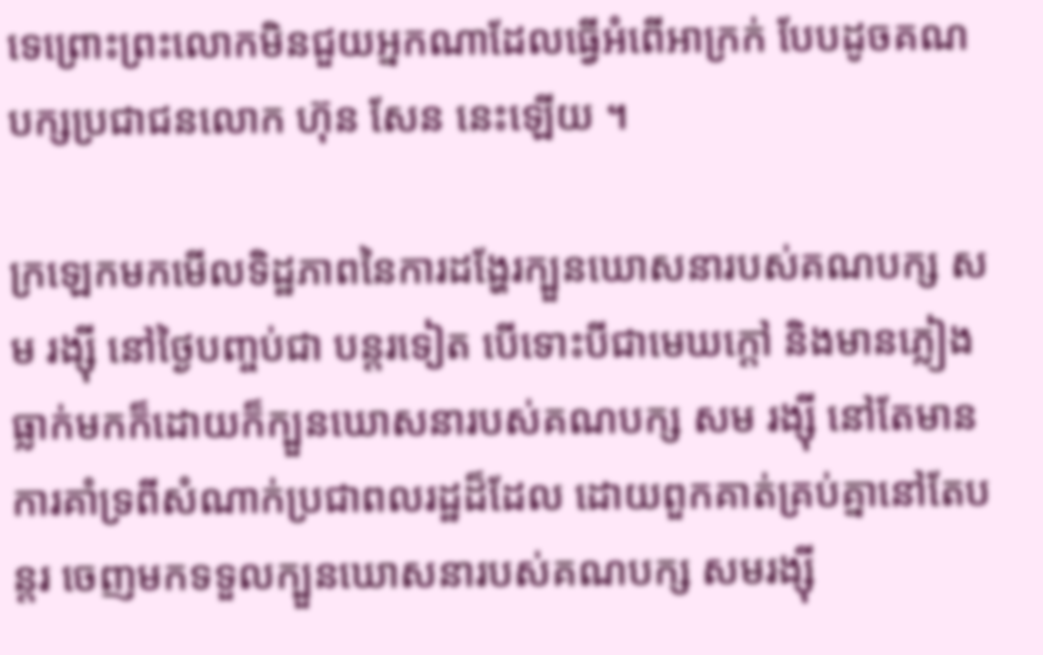ទេព្រោះព្រះលោកមិនជួយអ្នកណាដែលធ្វើអំពើអាក្រក់ បែបដូចគណបក្សប្រជាជនលោក ហ៊ុន សែន នេះឡើយ ។

ក្រឡេកមកមើលទិដ្ឋភាពនៃការដង្ហែរក្បួនឃោសនារបស់គណបក្ស សម រង្ស៊ី នៅថ្ងៃបញ្ចប់ជា បន្តរទៀត បើទោះបីជាមេឃក្តៅ និងមានភ្លៀងធ្លាក់មកក៏ដោយក៏ក្បួនឃោសនារបស់គណបក្ស សម រង្ស៊ី នៅតែមានការគាំទ្រពីសំណាក់ប្រជាពលរដ្ឋដ៏ដែល ដោយពួកគាត់គ្រប់គ្នានៅតែបន្តរ ចេញមកទទួលក្បួនឃោសនារបស់គណបក្ស សមរង្ស៊ី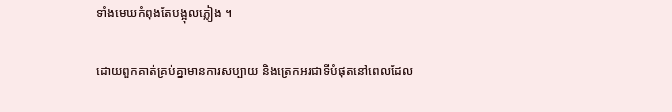ទាំងមេឃកំពុងតែបង្អុលភ្លៀង ។

ដោយពួកគាត់គ្រប់គ្នាមានការសប្បាយ និងត្រេកអរជាទីបំផុតនៅពេលដែល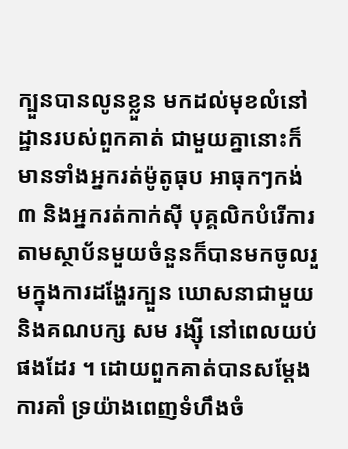ក្បួនបានលូនខ្លួន មកដល់មុខលំនៅដ្ឋានរបស់ពួកគាត់ ជាមួយគ្នានោះក៏មានទាំងអ្នករត់ម៉ូតូធុប អាធុកៗកង់៣ និងអ្នករត់កាក់ស៊ី បុគ្គលិកបំរើការតាមស្ថាប័នមួយចំនួនក៏បានមកចូលរួមក្នុងការដង្ហែរក្បួន ឃោសនាជាមួយនិងគណបក្ស សម រង្ស៊ី នៅពេលយប់ផងដែរ ។ ដោយពួកគាត់បានសម្តែងការគាំ ទ្រយ៉ាងពេញទំហឹងចំ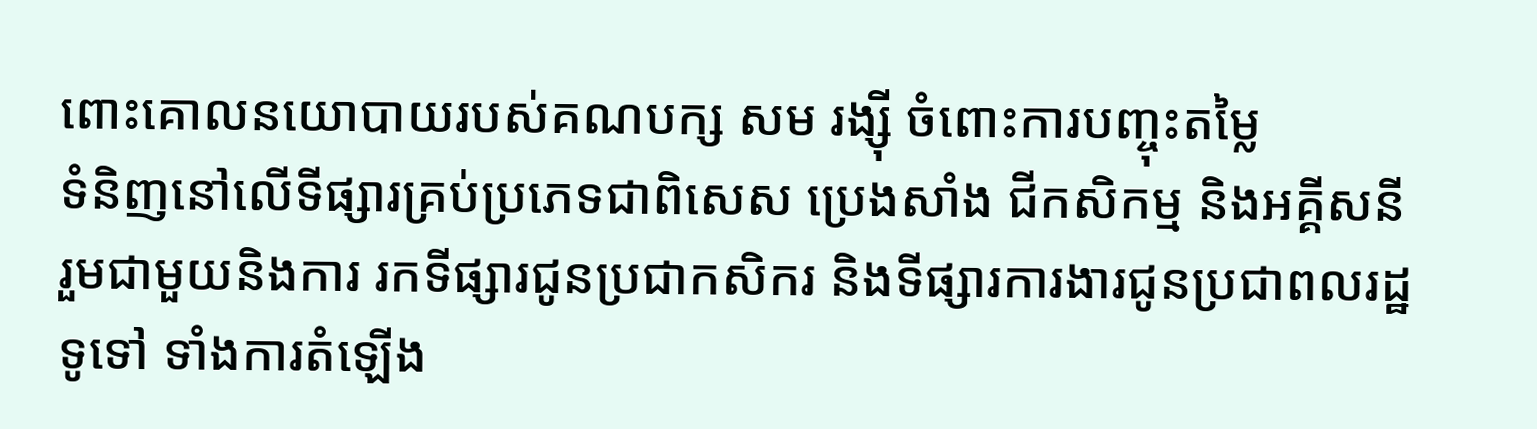ពោះគោលនយោបាយរបស់គណបក្ស សម រង្ស៊ី ចំពោះការបញ្ចុះតម្លៃ
ទំនិញនៅលើទីផ្សារគ្រប់ប្រភេទជាពិសេស ប្រេងសាំង ជីកសិកម្ម និងអគ្គីសនី រួមជាមួយនិងការ រកទីផ្សារជូនប្រជាកសិករ និងទីផ្សារការងារជូនប្រជាពលរដ្ឋទូទៅ ទាំងការតំឡើង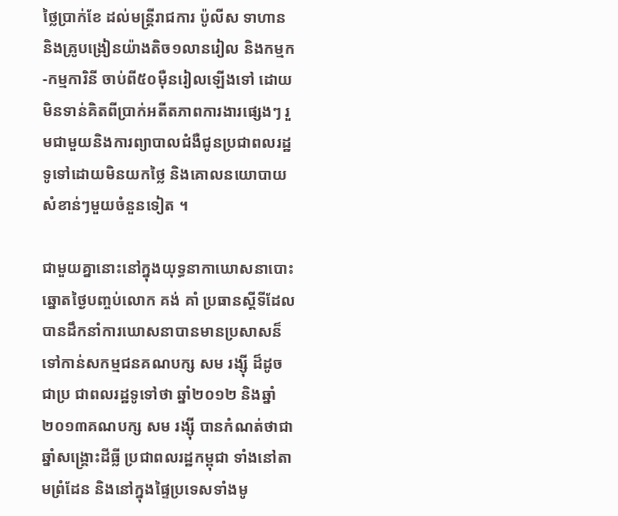ថ្លៃប្រាក់ខែ ដល់មន្រ្តីរាជការ ប៉ូលីស ទាហាន និងគ្រូបង្រៀនយ៉ាងតិច១លានរៀល និងកម្មក-កម្មការិនី ចាប់ពី៥០ម៉ឺនរៀលឡើងទៅ ដោយមិនទាន់គិតពីប្រាក់អតីតភាពការងារផ្សេងៗ រួមជាមួយនិងការព្យាបាលជំងឺជូនប្រជាពលរដ្ឋទូទៅដោយមិនយកថ្លៃ និងគោលនយោបាយសំខាន់ៗមួយចំនួនទៀត ។

ជាមួយគ្នានោះនៅក្នុងយុទ្ធនាកាឃោសនាបោះឆ្នោតថ្ងៃបញ្ចប់លោក គង់ គាំ ប្រធានស្តីទីដែល បានដឹកនាំការឃោសនាបានមានប្រសាសន៏ទៅកាន់សកម្មជនគណបក្ស សម រង្ស៊ី ដ៏ដូចជាប្រ ជាពលរដ្ឋទូទៅថា ឆ្នាំ២០១២ និងឆ្នាំ២០១៣គណបក្ស សម រង្ស៊ី បានកំណត់ថាជាឆ្នាំសង្គ្រោះដីធ្លី ប្រជាពលរដ្ឋកម្ពុជា ទាំងនៅតាមព្រំដែន និងនៅក្នុងផ្ទៃប្រទេសទាំងមូ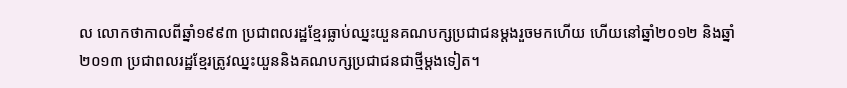ល លោកថាកាលពីឆ្នាំ១៩៩៣ ប្រជាពលរដ្ឋខ្មែរធ្លាប់ឈ្នះយួនគណបក្សប្រជាជនម្តងរួចមកហើយ ហើយនៅឆ្នាំ២០១២ និងឆ្នាំ២០១៣ ប្រជាពលរដ្ឋខ្មែរត្រូវឈ្នះយួននិងគណបក្សប្រជាជនជាថ្មីម្តងទៀត។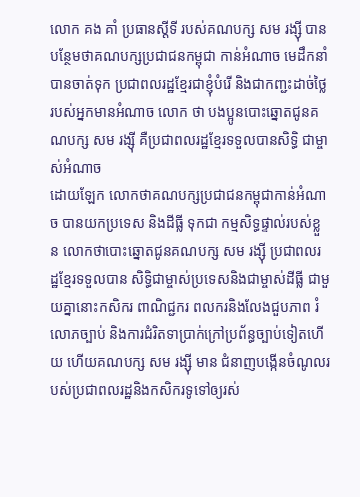លោក គង គាំ ប្រធានស្តីទី របស់គណបក្ស សម រង្ស៊ី បានបន្ថែមថាគណបក្សប្រជាជនកម្ពុជា កាន់អំណាច មេដឹកនាំបានចាត់ទុក ប្រជាពលរដ្ឋខ្មែរជាខ្ញុំបំរើ និងជាកញ្ជះដាច់ថ្លៃរបស់អ្នកមានអំណាច លោក ថា បងប្អូនបោះឆ្នោតជូនគណបក្ស សម រង្ស៊ី គឺប្រជាពលរដ្ឋខ្មែរទទួលបានសិទ្ធិ ជាម្ចាស់អំណាច
ដោយឡែក លោកថាគណបក្សប្រជាជនកម្ពុជាកាន់អំណាច បានយកប្រទេស និងដីធ្លី ទុកជា កម្មសិទ្ធផ្ទាល់របស់ខ្លួន លោកថាបោះឆ្នោតជូនគណបក្ស សម រង្ស៊ី ប្រជាពលរដ្ឋខ្មែរទទួលបាន សិទ្ធិជាម្ចាស់ប្រទេសនិងជាម្ចាស់ដីធ្លី ជាមួយគ្នានោះកសិករ ពាណិជ្ជករ ពលករនិងលែងជួបភាព រំលោភច្បាប់ និងការជំរិតទាប្រាក់ក្រៅប្រព័ន្ធច្បាប់ទៀតហើយ ហើយគណបក្ស សម រង្ស៊ី មាន ជំនាញបង្កើនចំណូលរបស់ប្រជាពលរដ្ឋនិងកសិករទូទៅឲ្យរស់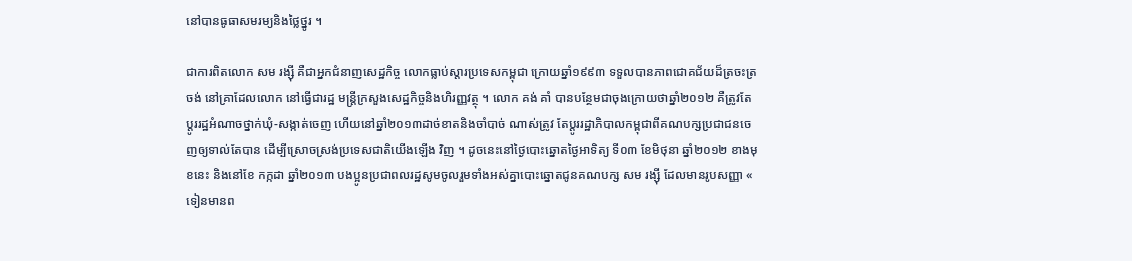នៅបានធូធាសមរម្យនិងថ្លៃថ្នូរ ។

ជាការពិតលោក សម រង្ស៊ី គឺជាអ្នកជំនាញសេដ្ឋកិច្ច លោកធ្លាប់ស្តារប្រទេសកម្ពុជា ក្រោយឆ្នាំ១៩៩៣ ទទួលបានភាពជោគជ័យដ៏ត្រចះត្រចង់ នៅគ្រាដែលលោក នៅធ្វើជារដ្ឋ មន្រ្តីក្រសួងសេដ្ឋកិច្ចនិងហិរញ្ញវត្ថុ ។ លោក គង់ គាំ បានបន្ថែមជាចុងក្រោយថាឆ្នាំ២០១២ គឺត្រូវតែប្តូររដ្ឋអំណាចថ្នាក់ឃុំ-សង្កាត់ចេញ ហើយនៅឆ្នាំ២០១៣ដាច់ខាតនិងចាំបាច់ ណាស់ត្រូវ តែប្តូររដ្ឋាភិបាលកម្ពុជាពីគណបក្សប្រជាជនចេញឲ្យទាល់តែបាន ដើម្បីស្រោចស្រង់ប្រទេសជាតិយើងឡើង វិញ ។ ដូចនេះនៅថ្ងៃបោះឆ្នោតថ្ងៃអាទិត្យ ទី០៣ ខែមិថុនា ឆ្នាំ២០១២ ខាងមុខនេះ និងនៅខែ កក្កដា ឆ្នាំ២០១៣ បងប្អូនប្រជាពលរដ្ឋសូមចូលរួមទាំងអស់គ្នាបោះឆ្នោតជូនគណបក្ស សម រង្ស៊ី ដែលមានរូបសញ្ញា « ទៀនមានព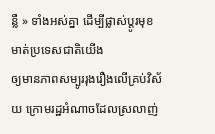ន្លឺ » ទាំងអស់គ្នា ដើម្បីផ្លាស់ប្តូរមុខមាត់ប្រទេសជាតិយើង
ឲ្យមានភាពសម្បូររុងរឿងលើគ្រប់វិស័យ ក្រោមរដ្ឋអំណាចដែលស្រលាញ់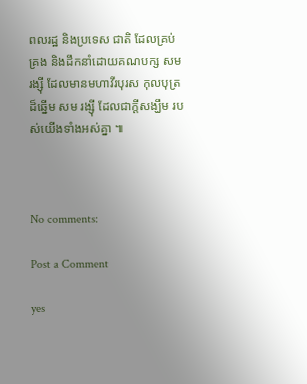ពលរដ្ឋ និងប្រទេស ជាតិ ដែលគ្រប់គ្រង និងដឹកនាំដោយគណបក្ស សម រង្ស៊ី ដែលមានមហាវីរបុរស កុលបុត្រដ៏ឆ្នើម សម រង្ស៊ី ដែលជាក្តីសង្ឃឹម របស់យើងទាំងអស់គ្នា ៕



No comments:

Post a Comment

yes